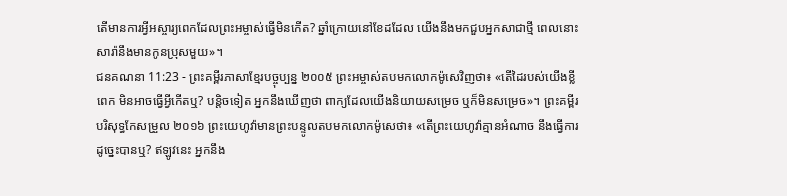តើមានការអ្វីអស្ចារ្យពេកដែលព្រះអម្ចាស់ធ្វើមិនកើត? ឆ្នាំក្រោយនៅខែដដែល យើងនឹងមកជួបអ្នកសាជាថ្មី ពេលនោះ សារ៉ានឹងមានកូនប្រុសមួយ»។
ជនគណនា 11:23 - ព្រះគម្ពីរភាសាខ្មែរបច្ចុប្បន្ន ២០០៥ ព្រះអម្ចាស់តបមកលោកម៉ូសេវិញថា៖ «តើដៃរបស់យើងខ្លីពេក មិនអាចធ្វើអ្វីកើតឬ? បន្តិចទៀត អ្នកនឹងឃើញថា ពាក្យដែលយើងនិយាយសម្រេច ឬក៏មិនសម្រេច»។ ព្រះគម្ពីរបរិសុទ្ធកែសម្រួល ២០១៦ ព្រះយេហូវ៉ាមានព្រះបន្ទូលតបមកលោកម៉ូសេថា៖ «តើព្រះយេហូវ៉ាគ្មានអំណាច នឹងធ្វើការដូច្នេះបានឬ? ឥឡូវនេះ អ្នកនឹង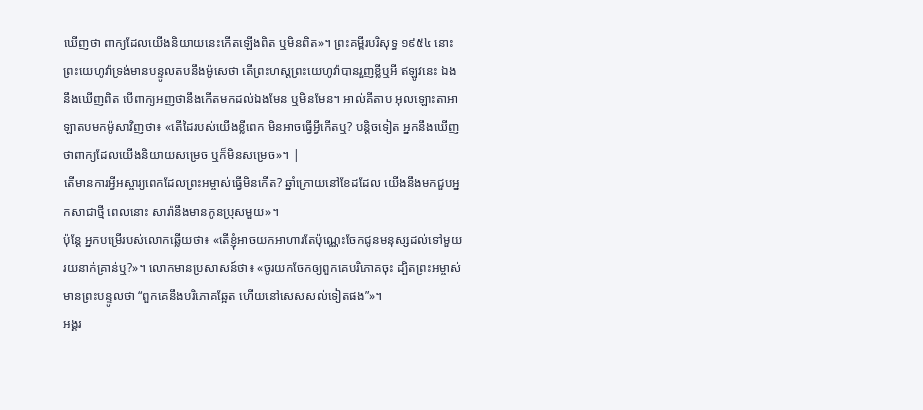ឃើញថា ពាក្យដែលយើងនិយាយនេះកើតឡើងពិត ឬមិនពិត»។ ព្រះគម្ពីរបរិសុទ្ធ ១៩៥៤ នោះព្រះយេហូវ៉ាទ្រង់មានបន្ទូលតបនឹងម៉ូសេថា តើព្រះហស្តព្រះយេហូវ៉ាបានរួញខ្លីឬអី ឥឡូវនេះ ឯងនឹងឃើញពិត បើពាក្យអញថានឹងកើតមកដល់ឯងមែន ឬមិនមែន។ អាល់គីតាប អុលឡោះតាអាឡាតបមកម៉ូសាវិញថា៖ «តើដៃរបស់យើងខ្លីពេក មិនអាចធ្វើអ្វីកើតឬ? បន្តិចទៀត អ្នកនឹងឃើញថាពាក្យដែលយើងនិយាយសម្រេច ឬក៏មិនសម្រេច»។ |
តើមានការអ្វីអស្ចារ្យពេកដែលព្រះអម្ចាស់ធ្វើមិនកើត? ឆ្នាំក្រោយនៅខែដដែល យើងនឹងមកជួបអ្នកសាជាថ្មី ពេលនោះ សារ៉ានឹងមានកូនប្រុសមួយ»។
ប៉ុន្តែ អ្នកបម្រើរបស់លោកឆ្លើយថា៖ «តើខ្ញុំអាចយកអាហារតែប៉ុណ្ណេះចែកជូនមនុស្សដល់ទៅមួយរយនាក់គ្រាន់ឬ?»។ លោកមានប្រសាសន៍ថា៖ «ចូរយកចែកឲ្យពួកគេបរិភោគចុះ ដ្បិតព្រះអម្ចាស់មានព្រះបន្ទូលថា “ពួកគេនឹងបរិភោគឆ្អែត ហើយនៅសេសសល់ទៀតផង”»។
អង្គរ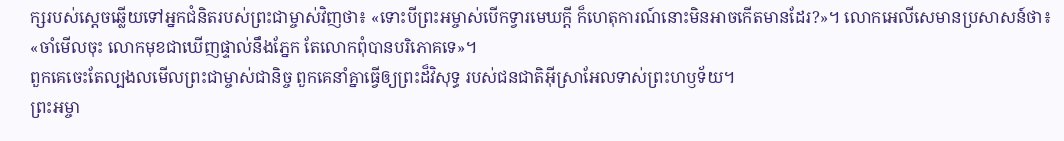ក្សរបស់ស្ដេចឆ្លើយទៅអ្នកជំនិតរបស់ព្រះជាម្ចាស់វិញថា៖ «ទោះបីព្រះអម្ចាស់បើកទ្វារមេឃក្ដី ក៏ហេតុការណ៍នោះមិនអាចកើតមានដែរ?»។ លោកអេលីសេមានប្រសាសន៍ថា៖ «ចាំមើលចុះ លោកមុខជាឃើញផ្ទាល់នឹងភ្នែក តែលោកពុំបានបរិភោគទេ»។
ពួកគេចេះតែល្បងលមើលព្រះជាម្ចាស់ជានិច្ច ពួកគេនាំគ្នាធ្វើឲ្យព្រះដ៏វិសុទ្ធ របស់ជនជាតិអ៊ីស្រាអែលទាស់ព្រះហឫទ័យ។
ព្រះអម្ចា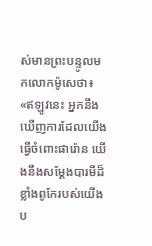ស់មានព្រះបន្ទូលមកលោកម៉ូសេថា៖ «ឥឡូវនេះ អ្នកនឹងឃើញការដែលយើងធ្វើចំពោះផារ៉ោន យើងនឹងសម្តែងបារមីដ៏ខ្លាំងពូកែរបស់យើង ប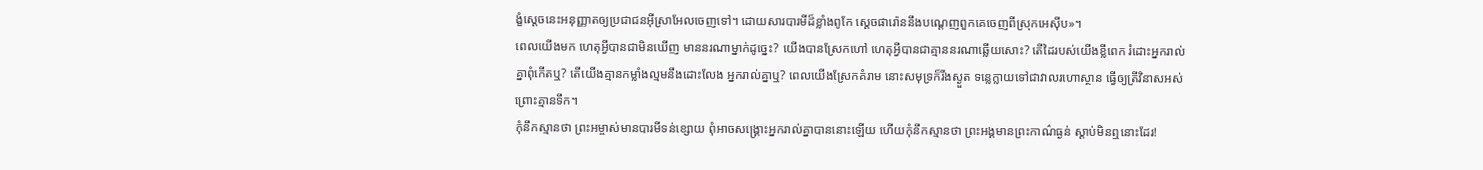ង្ខំស្ដេចនេះអនុញ្ញាតឲ្យប្រជាជនអ៊ីស្រាអែលចេញទៅ។ ដោយសារបារមីដ៏ខ្លាំងពូកែ ស្ដេចផារ៉ោននឹងបណ្ដេញពួកគេចេញពីស្រុកអេស៊ីប»។
ពេលយើងមក ហេតុអ្វីបានជាមិនឃើញ មាននរណាម្នាក់ដូច្នេះ? យើងបានស្រែកហៅ ហេតុអ្វីបានជាគ្មាននរណាឆ្លើយសោះ? តើដៃរបស់យើងខ្លីពេក រំដោះអ្នករាល់គ្នាពុំកើតឬ? តើយើងគ្មានកម្លាំងល្មមនឹងដោះលែង អ្នករាល់គ្នាឬ? ពេលយើងស្រែកគំរាម នោះសមុទ្រក៏រីងស្ងួត ទន្លេក្លាយទៅជាវាលរហោស្ថាន ធ្វើឲ្យត្រីវិនាសអស់ ព្រោះគ្មានទឹក។
កុំនឹកស្មានថា ព្រះអម្ចាស់មានបារមីទន់ខ្សោយ ពុំអាចសង្គ្រោះអ្នករាល់គ្នាបាននោះឡើយ ហើយកុំនឹកស្មានថា ព្រះអង្គមានព្រះកាណ៌ធ្ងន់ ស្ដាប់មិនឮនោះដែរ!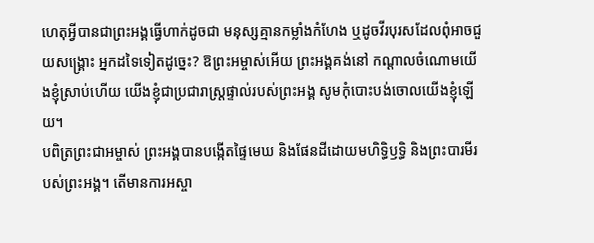ហេតុអ្វីបានជាព្រះអង្គធ្វើហាក់ដូចជា មនុស្សគ្មានកម្លាំងកំហែង ឬដូចវីរបុរសដែលពុំអាចជួយសង្គ្រោះ អ្នកដទៃទៀតដូច្នេះ? ឱព្រះអម្ចាស់អើយ ព្រះអង្គគង់នៅ កណ្ដាលចំណោមយើងខ្ញុំស្រាប់ហើយ យើងខ្ញុំជាប្រជារាស្ត្រផ្ទាល់របស់ព្រះអង្គ សូមកុំបោះបង់ចោលយើងខ្ញុំឡើយ។
បពិត្រព្រះជាអម្ចាស់ ព្រះអង្គបានបង្កើតផ្ទៃមេឃ និងផែនដីដោយមហិទ្ធិឫទ្ធិ និងព្រះបារមីរបស់ព្រះអង្គ។ តើមានការអស្ចា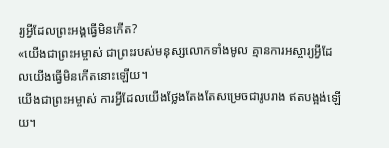រ្យអ្វីដែលព្រះអង្គធ្វើមិនកើត?
«យើងជាព្រះអម្ចាស់ ជាព្រះរបស់មនុស្សលោកទាំងមូល គ្មានការអស្ចារ្យអ្វីដែលយើងធ្វើមិនកើតនោះឡើយ។
យើងជាព្រះអម្ចាស់ ការអ្វីដែលយើងថ្លែងតែងតែសម្រេចជារូបរាង ឥតបង្អង់ឡើយ។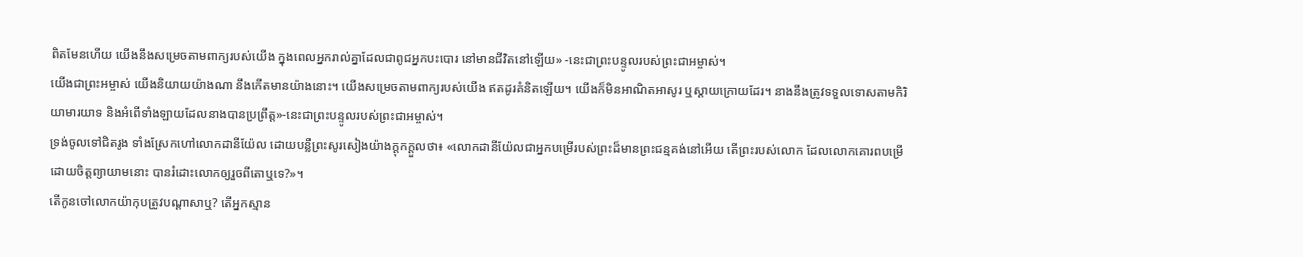ពិតមែនហើយ យើងនឹងសម្រេចតាមពាក្យរបស់យើង ក្នុងពេលអ្នករាល់គ្នាដែលជាពូជអ្នកបះបោរ នៅមានជីវិតនៅឡើយ» -នេះជាព្រះបន្ទូលរបស់ព្រះជាអម្ចាស់។
យើងជាព្រះអម្ចាស់ យើងនិយាយយ៉ាងណា នឹងកើតមានយ៉ាងនោះ។ យើងសម្រេចតាមពាក្យរបស់យើង ឥតដូរគំនិតឡើយ។ យើងក៏មិនអាណិតអាសូរ ឬស្ដាយក្រោយដែរ។ នាងនឹងត្រូវទទួលទោសតាមកិរិយាមារយាទ និងអំពើទាំងឡាយដែលនាងបានប្រព្រឹត្ត»-នេះជាព្រះបន្ទូលរបស់ព្រះជាអម្ចាស់។
ទ្រង់ចូលទៅជិតរូង ទាំងស្រែកហៅលោកដានីយ៉ែល ដោយបន្លឺព្រះសូរសៀងយ៉ាងក្ដុកក្ដួលថា៖ «លោកដានីយ៉ែលជាអ្នកបម្រើរបស់ព្រះដ៏មានព្រះជន្មគង់នៅអើយ តើព្រះរបស់លោក ដែលលោកគោរពបម្រើដោយចិត្តព្យាយាមនោះ បានរំដោះលោកឲ្យរួចពីតោឬទេ?»។
តើកូនចៅលោកយ៉ាកុបត្រូវបណ្ដាសាឬ? តើអ្នកស្មាន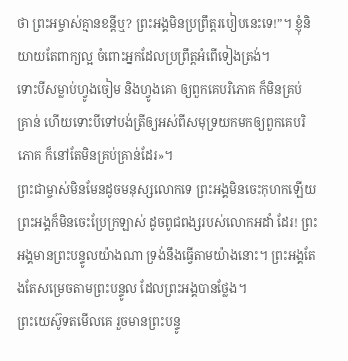ថា ព្រះអម្ចាស់គ្មានខន្តីឬ? ព្រះអង្គមិនប្រព្រឹត្តរបៀបនេះទេ!”។ ខ្ញុំនិយាយតែពាក្យល្អ ចំពោះអ្នកដែលប្រព្រឹត្តអំពើទៀងត្រង់។
ទោះបីសម្លាប់ហ្វូងចៀម និងហ្វូងគោ ឲ្យពួកគេបរិភោគ ក៏មិនគ្រប់គ្រាន់ ហើយទោះបីទៅបង់ត្រីឲ្យអស់ពីសមុទ្រយកមកឲ្យពួកគេបរិភោគ ក៏នៅតែមិនគ្រប់គ្រាន់ដែរ»។
ព្រះជាម្ចាស់មិនមែនដូចមនុស្សលោកទេ ព្រះអង្គមិនចេះកុហកឡើយ ព្រះអង្គក៏មិនចេះប្រែក្រឡាស់ ដូចពូជពង្សរបស់លោកអដាំ ដែរ! ព្រះអង្គមានព្រះបន្ទូលយ៉ាងណា ទ្រង់នឹងធ្វើតាមយ៉ាងនោះ។ ព្រះអង្គតែងតែសម្រេចតាមព្រះបន្ទូល ដែលព្រះអង្គបានថ្លែង។
ព្រះយេស៊ូទតមើលគេ រួចមានព្រះបន្ទូ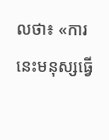លថា៖ «ការនេះមនុស្សធ្វើ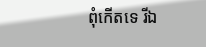ពុំកើតទេ រីឯ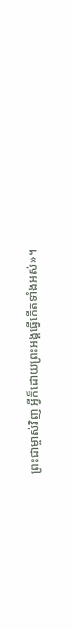ព្រះជាម្ចាស់វិញ អ្វីក៏ដោយព្រះអង្គធ្វើកើតទាំងអស់»។